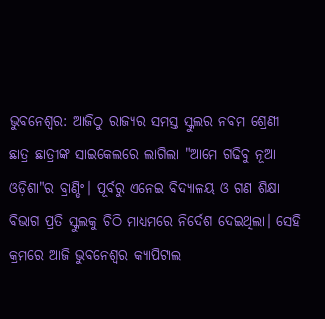ଭୁବନେଶ୍ବର: ଆଜିଠୁ ରାଜ୍ୟର ସମସ୍ତ ସ୍କୁଲର ନବମ ଶ୍ରେଣୀ ଛାତ୍ର ଛାତ୍ରୀଙ୍କ ସାଇକେଲରେ ଲାଗିଲା "ଆମେ ଗଢିବୁ ନୂଆ ଓଡ଼ିଶା"ର ବ୍ରାଣ୍ଡିଂ। ପୂର୍ବରୁ ଏନେଇ ବିଦ୍ୟାଳୟ ଓ ଗଣ ଶିକ୍ଷା ବିଭାଗ ପ୍ରତି ସ୍କୁଲକୁ ଚିଠି ମାଧ୍ୟମରେ ନିର୍ଦେଶ ଦେଇଥିଲା। ସେହି କ୍ରମରେ ଆଜି ଭୁବନେଶ୍ବର କ୍ୟାପିଟାଲ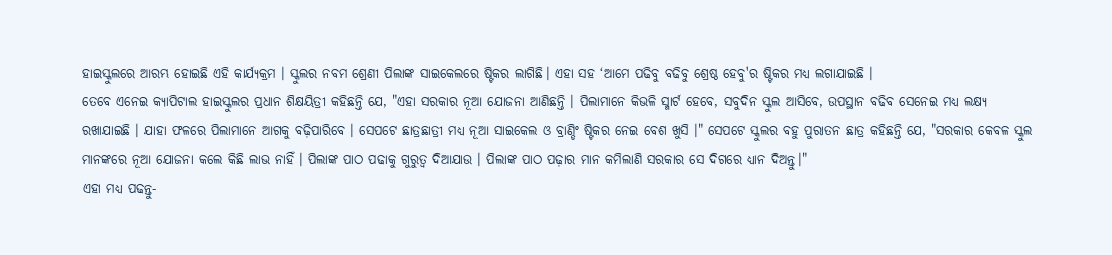ହାଇସ୍କୁଲରେ ଆରମ୍ଭ ହୋଇଛି ଏହି କାର୍ଯ୍ୟକ୍ରମ । ସ୍କୁଲର ନବମ ଶ୍ରେଣୀ ପିଲାଙ୍କ ସାଇକେଲରେ ଷ୍ଟିକର ଲାଗିଛି। ଏହା ସହ ‘ଆମେ ପଢିବୁ ବଢିବୁ ଶ୍ରେଷ୍ଠ ହେବୁ'ର ଷ୍ଟିକର ମଧ୍ୟ ଲଗାଯାଇଛି ।
ତେବେ ଏନେଇ କ୍ୟାପିଟାଲ ହାଇସ୍କୁଲର ପ୍ରଧାନ ଶିକ୍ଷୟିତ୍ରୀ କହିଛନ୍ତି ଯେ, "ଏହା ସରକାର ନୂଆ ଯୋଜନା ଆଣିଛନ୍ତି । ପିଲାମାନେ କିଭଳି ସ୍ମାର୍ଟ ହେବେ, ସବୁଦିନ ସ୍କୁଲ ଆସିବେ, ଉପସ୍ଥାନ ବଢିବ ସେନେଇ ମଧ୍ୟ ଲକ୍ଷ୍ୟ ରଖାଯାଇଛି । ଯାହା ଫଳରେ ପିଲାମାନେ ଆଗକୁ ବଢ଼ିପାରିବେ । ସେପଟେ ଛାତ୍ରଛାତ୍ରୀ ମଧ୍ୟ ନୂଆ ସାଇକେଲ ଓ ବ୍ରାଣ୍ଡିଂ ଷ୍ଟିକର ନେଇ ବେଶ ଖୁସି ।" ସେପଟେ ସ୍କୁଲର ବହୁ ପୁରାତନ ଛାତ୍ର କହିଛନ୍ତି ଯେ, "ସରକାର କେବଳ ସ୍କୁଲ ମାନଙ୍କରେ ନୂଆ ଯୋଜନା କଲେ କିଛି ଲାଭ ନାହିଁ । ପିଲାଙ୍କ ପାଠ ପଢାକୁ ଗୁରୁତ୍ୱ ଦିଆଯାଉ । ପିଲାଙ୍କ ପାଠ ପଢ଼ାର ମାନ କମିଲାଣି ସରକାର ସେ ଦିଗରେ ଧ୍ୟାନ ଦିଅନ୍ତୁ।"
ଏହା ମଧ୍ୟ ପଢନ୍ତୁ-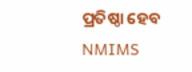ପ୍ରତିଷ୍ଠା ହେବ NMIMS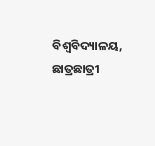ବିଶ୍ୱବିଦ୍ୟାଳୟ, ଛାତ୍ରଛାତ୍ରୀ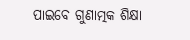ପାଇବେ ଗୁଣାତ୍ମକ ଶିକ୍ଷା